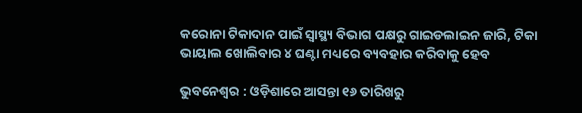କରୋନା ଟିକାଦାନ ପାଇଁ ସ୍ବାସ୍ଥ୍ୟ ବିଭାଗ ପକ୍ଷରୁ ଗାଇଡଲାଇନ ଜାରି, ଟିକା ଭାୟାଲ ଖୋଲିବାର ୪ ଘଣ୍ଟା ମଧ୍ୟରେ ବ୍ୟବହାର କରିବାକୁ ହେବ

ଭୁବନେଶ୍ବର : ଓଡ଼ିଶାରେ ଆସନ୍ତା ୧୬ ତାରିଖରୁ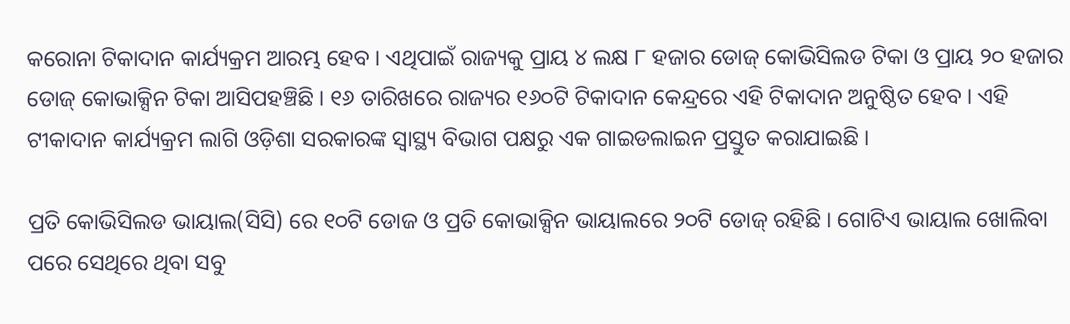କରୋନା ଟିକାଦାନ କାର୍ଯ୍ୟକ୍ରମ ଆରମ୍ଭ ହେବ । ଏଥିପାଇଁ ରାଜ୍ୟକୁ ପ୍ରାୟ ୪ ଲକ୍ଷ ୮ ହଜାର ଡୋଜ୍ କୋଭିସିଲଡ ଟିକା ଓ ପ୍ରାୟ ୨୦ ହଜାର ଡୋଜ୍ କୋଭାକ୍ସିନ ଟିକା ଆସିପହଞ୍ଚିଛି । ୧୬ ତାରିଖରେ ରାଜ୍ୟର ୧୬୦ଟି ଟିକାଦାନ କେନ୍ଦ୍ରରେ ଏହି ଟିକାଦାନ ଅନୁଷ୍ଠିତ ହେବ । ଏହି ଟୀକାଦାନ କାର୍ଯ୍ୟକ୍ରମ ଲାଗି ଓଡ଼ିଶା ସରକାରଙ୍କ ସ୍ବାସ୍ଥ୍ୟ ବିଭାଗ ପକ୍ଷରୁ ଏକ ଗାଇଡଲାଇନ ପ୍ରସ୍ତୁତ କରାଯାଇଛି ।

ପ୍ରତି କୋଭିସିଲଡ ଭାୟାଲ(ସିସି) ରେ ୧୦ଟି ଡୋଜ ଓ ପ୍ରତି କୋଭାକ୍ସିନ ଭାୟାଲରେ ୨୦ଟି ଡୋଜ୍ ରହିଛି । ଗୋଟିଏ ଭାୟାଲ ଖୋଲିବା  ପରେ ସେଥିରେ ଥିବା ସବୁ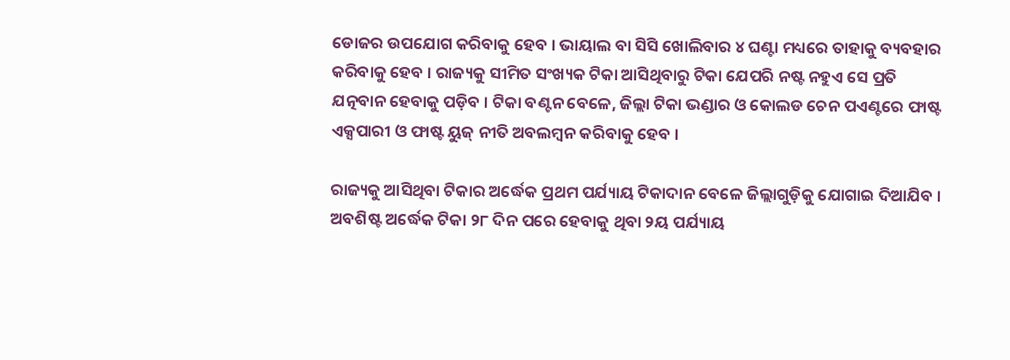ଡୋଜର ଉପଯୋଗ କରିବାକୁ ହେବ । ଭାୟାଲ ବା ସିସି ଖୋଲିବାର ୪ ଘଣ୍ଟା ମଧ୍ୟରେ ତାହାକୁ ବ୍ୟବହାର କରିବାକୁ ହେବ । ରାଜ୍ୟକୁ ସୀମିତ ସଂଖ୍ୟକ ଟିକା ଆସିଥିବାରୁ ଟିକା ଯେପରି ନଷ୍ଟ ନହୁଏ ସେ ପ୍ରତି ଯତ୍ନବାନ ହେବାକୁ ପଡ଼ିବ । ଟିକା ବଣ୍ଟନ ବେଳେ, ଜିଲ୍ଲା ଟିକା ଭଣ୍ଡାର ଓ କୋଲଡ ଚେନ ପଏଣ୍ଟରେ ଫାଷ୍ଟ ଏକ୍ସପାରୀ ଓ ଫାଷ୍ଟ ୟୁଜ୍ ନୀତି ଅବଲମ୍ବନ କରିବାକୁ ହେବ ।

ରାଜ୍ୟକୁ ଆସିଥିବା ଟିକାର ଅର୍ଦ୍ଧେକ ପ୍ରଥମ ପର୍ଯ୍ୟାୟ ଟିକାଦାନ ବେଳେ ଜିଲ୍ଲାଗୁଡ଼ିକୁ ଯୋଗାଇ ଦିଆଯିବ । ଅବଶିଷ୍ଟ ଅର୍ଦ୍ଧେକ ଟିକା ୨୮ ଦିନ ପରେ ହେବାକୁ ଥିବା ୨ୟ ପର୍ଯ୍ୟାୟ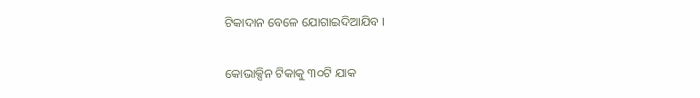ଟିକାଦାନ ବେଳେ ଯୋଗାଇଦିଆଯିବ ।

କୋଭାକ୍ସିନ ଟିକାକୁ ୩୦ଟି ଯାକ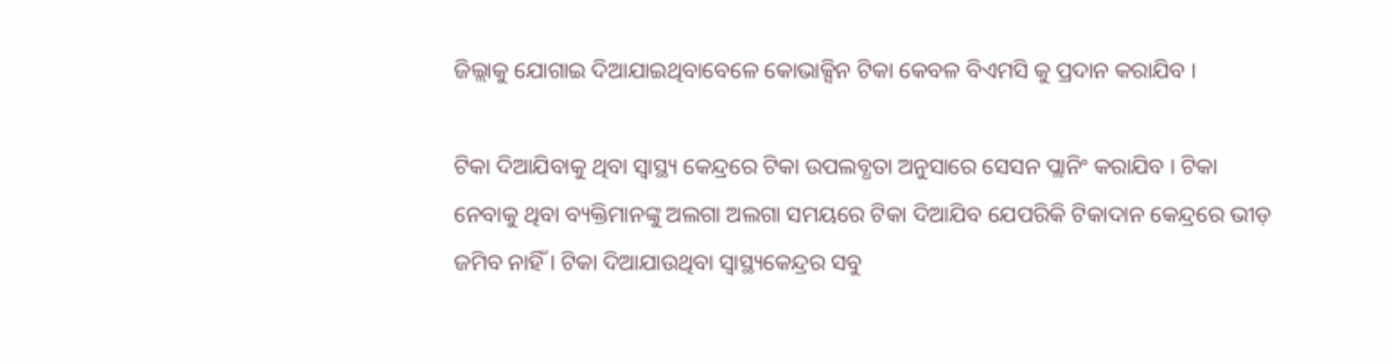ଜିଲ୍ଲାକୁ ଯୋଗାଇ ଦିଆଯାଇଥିବାବେଳେ କୋଭାକ୍ସିନ ଟିକା କେବଳ ବିଏମସି କୁ ପ୍ରଦାନ କରାଯିବ ।

ଟିକା ଦିଆଯିବାକୁ ଥିବା ସ୍ବାସ୍ଥ୍ୟ କେନ୍ଦ୍ରରେ ଟିକା ଉପଲବ୍ଧତା ଅନୁସାରେ ସେସନ ପ୍ଲାନିଂ କରାଯିବ । ଟିକା ନେବାକୁ ଥିବା ବ୍ୟକ୍ତିମାନଙ୍କୁ ଅଲଗା ଅଲଗା ସମୟରେ ଟିକା ଦିଆଯିବ ଯେପରିକି ଟିକାଦାନ କେନ୍ଦ୍ରରେ ଭୀଡ଼ ଜମିବ ନାହିଁ । ଟିକା ଦିଆଯାଉଥିବା ସ୍ବାସ୍ଥ୍ୟକେନ୍ଦ୍ରର ସବୁ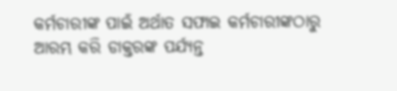କର୍ମଚାରୀଙ୍କ ପାଇଁ ଅର୍ଥାତ ସଫାଇ କର୍ମଚାରୀଙ୍କଠାରୁ ଆରମ୍ଭ କରି ଡାକ୍ତରଙ୍କ ପର୍ଯ୍ୟନ୍ତ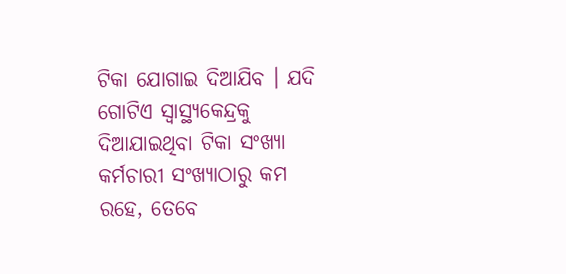ଟିକା ଯୋଗାଇ ଦିଆଯିବ । ଯଦି ଗୋଟିଏ ସ୍ବାସ୍ଥ୍ୟକେନ୍ଦ୍ରକୁ ଦିଆଯାଇଥିବା ଟିକା ସଂଖ୍ୟା କର୍ମଚାରୀ ସଂଖ୍ୟାଠାରୁ କମ ରହେ, ତେବେ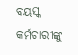ବୟସ୍କ କର୍ମଚାରୀଙ୍କୁ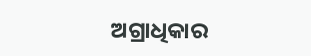ଅଗ୍ରାଧିକାର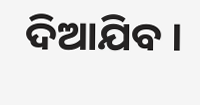ଦିଆଯିବ ।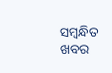ସମ୍ବନ୍ଧିତ ଖବର